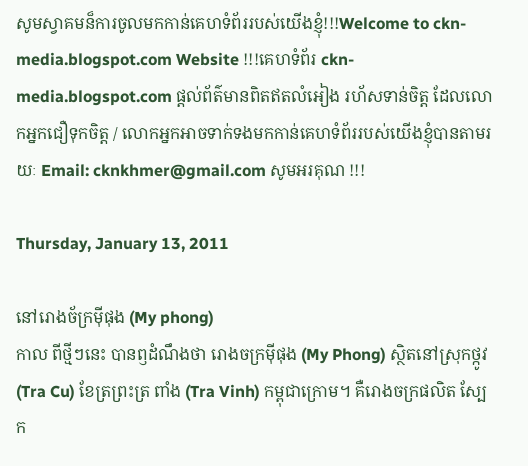សូមស្វាគមន៏ការចូលមកកាន់គេហទំព័ររបស់យើងខ្ញុំ!!!Welcome to ckn-media.blogspot.com Website !!!គេហទំព័រ ckn-media.blogspot.com ផ្តល់ព័ត៌មានពិតឥតលំអៀង រហ័សទាន់ចិត្ត ដែលលោកអ្នកជឿទុកចិត្ត / លោកអ្នកអាចទាក់ទងមកកាន់គេហទំព័ររបស់យើងខ្ញុំបានតាមរយៈ Email: cknkhmer@gmail.com សូមអរគុណ !!!

Thursday, January 13, 2011

នៅរោងច័ក្រម៉ីផុង (My phong)
កាល ពីថ្មីៗនេះ បានឭដំណឹងថា រោងចក្រម៉ីផុង (My Phong) ស្ថិតនៅស្រុកថ្កូវ (Tra Cu) ខែត្រព្រះត្រ ពាំង (Tra Vinh) កម្ពុជាក្រោម។ គឺរោងចក្រផលិត ស្បែក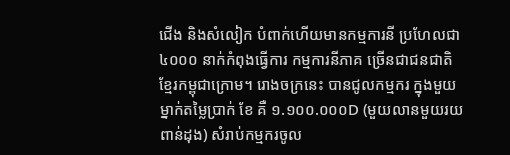ជើង និងសំលៀក បំពាក់ហើយមានកម្មការនី ប្រហែលជា ៤០០០ នាក់កំពុងធ្វើការ កម្មការនីភាគ ច្រើនជាជនជាតិ ខ្មែរកម្ពុជាក្រោម។ រោងចក្រនេះ បានជូលកម្មករ ក្នុងមួយម្នាក់តម្លៃប្រាក់ ខែ គឺ ១.១០០.០០០D (មួយលានមួយរយពាន់ដុង) សំរាប់កម្មករចូល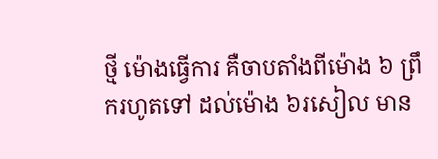ថ្មី ម៉ោងធ្វើការ គឺចាបតាំងពីម៉ោង ៦ ព្រឹករហូតទៅ ដល់ម៉ោង ៦រសៀល មាន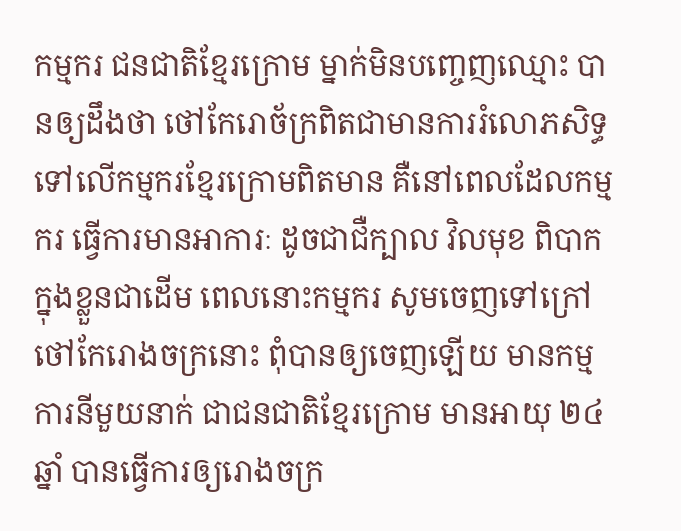កម្មករ ជនជាតិខ្មែរក្រោម ម្នាក់មិនបញ្ចេញឈ្មោះ បានឲ្យដឹងថា ថៅកែរោច័ក្រពិតជាមានការរំលោភសិទ្ធ  ទៅលើកម្មករខ្មែរក្រោមពិតមាន គឺនៅពេលដែលកម្មករ ធ្វើការមានអាការៈ ដូចជាជឺក្បាល វិលមុខ ពិបាកក្នុងខ្លួនជាដើម ពេលនោះកម្មករ សូមចេញទៅក្រៅ ថៅកែរោងចក្រនោះ ពុំបានឲ្យចេញឡើយ មានកម្មការនីមួយនាក់ ជាជនជាតិខ្មែរក្រោម មានអាយុ ២៤ឆ្នាំ បានធ្វើការឲ្យរោងចក្រ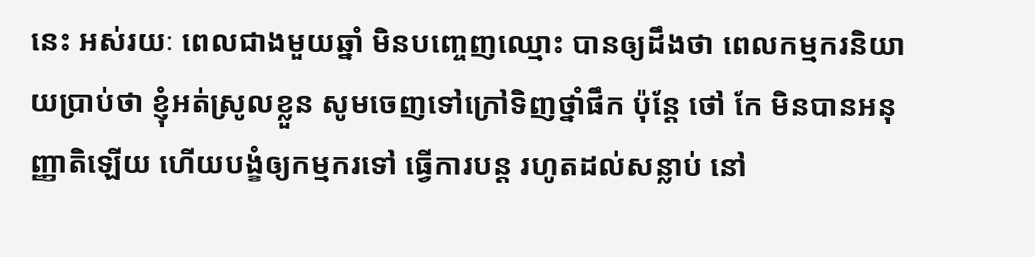នេះ អស់រយៈ ពេលជាងមួយឆ្នាំ មិនបញ្ចេញឈ្មោះ បានឲ្យដឹងថា ពេលកម្មករនិយាយប្រាប់ថា ខ្ញុំអត់ស្រូលខ្លួន សូមចេញទៅក្រៅទិញថ្នាំផឹក ប៉ុន្តែ ថៅ កែ មិនបានអនុញ្ញាតិឡើយ ហើយបង្ខំឲ្យកម្មករទៅ ធ្វើការបន្ត រហូតដល់សន្លាប់ នៅ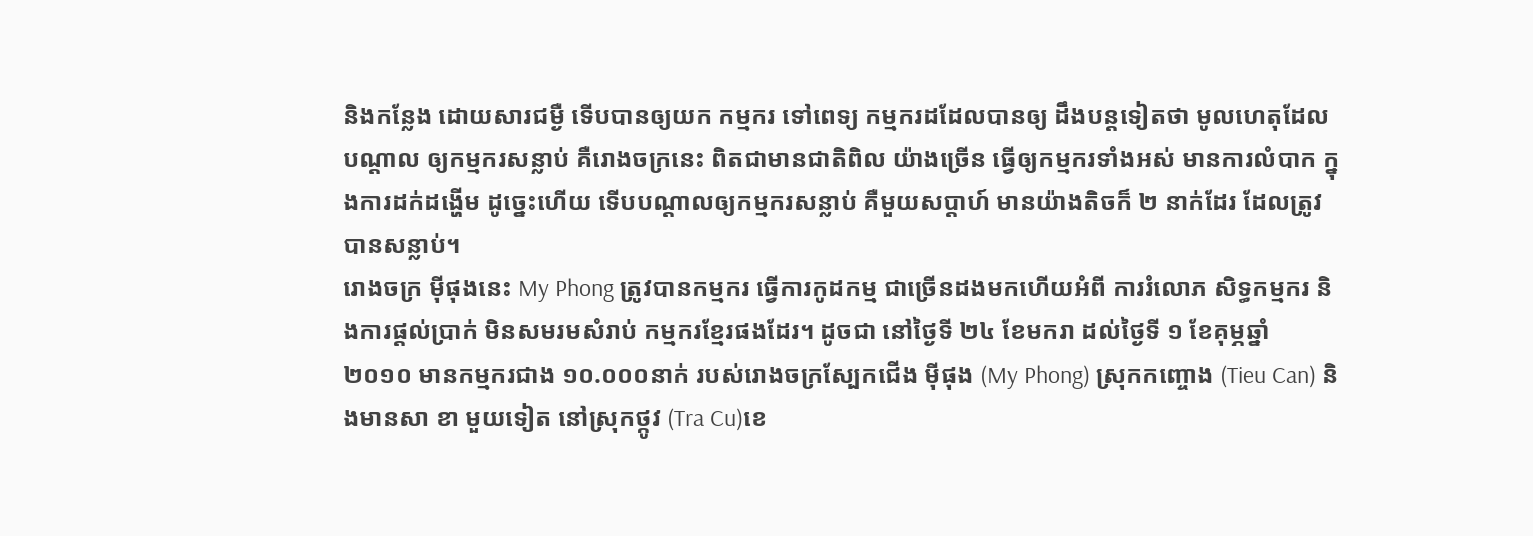និងកន្លែង ដោយសារជម្ងឺ ទើបបានឲ្យយក កម្មករ ទៅពេទ្យ កម្មករដដែលបានឲ្យ ដឹងបន្តទៀតថា មូលហេតុដែលបណ្តាល ឲ្យកម្មករសន្លាប់ គឺរោងចក្រនេះ ពិតជាមានជាតិពិល យ៉ាងច្រើន ធ្វើឲ្យកម្មករទាំងអស់ មានការលំបាក ក្នុងការដក់ដង្ហើម ដូច្នេះហើយ ទើបបណ្តាលឲ្យកម្មករសន្លាប់ គឺមួយសប្តាហ៍ មានយ៉ាងតិចក៏ ២ នាក់ដែរ ដែលត្រូវបានសន្លាប់។
រោងចក្រ ម៉ីផុងនេះ My Phong ត្រូវបានកម្មករ ធ្វើការកូដកម្ម ជាច្រើនដងមកហើយអំពី ការរំលោភ សិទ្ធកម្មករ និងការផ្តល់ប្រាក់ មិនសមរមសំរាប់ កម្មករខ្មែរផងដែរ។ ដូចជា នៅថ្ងៃទី ២៤ ខែមករា ដល់ថ្ងៃទី ១ ខែគុម្ភឆ្នាំ ២០១០ មានកម្មករជាង ១០.០០០នាក់ របស់រោងចក្រស្បែកជើង ម៉ីផុង (My Phong) ស្រុកកញ្ចោង (Tieu Can) និងមានសា ខា មួយទៀត នៅស្រុកថ្កូវ (Tra Cu)ខេ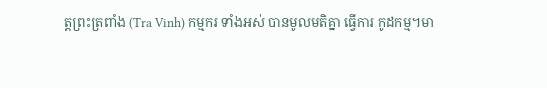ត្តព្រះត្រពាំង (Tra Vinh) កម្មករ ទាំងអស់ បានមូលមតិគ្នា ធ្វើការ កូដកម្ម។មា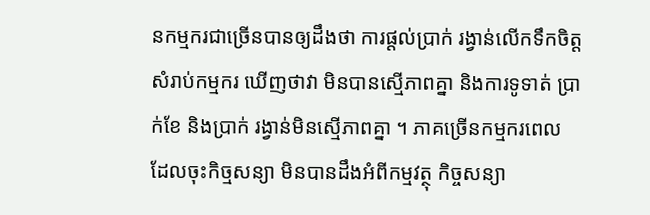នកម្មករជាច្រើនបានឲ្យដឹងថា ការផ្តល់ប្រាក់ រង្វាន់លើកទឹកចិត្ត សំរាប់កម្មករ ឃើញថាវា មិនបានស្មើភាពគ្នា និងការទូទាត់ ប្រាក់ខែ និងប្រាក់ រង្វាន់មិនស្មើភាពគ្នា ។ ភាគច្រើនកម្មករពេល ដែលចុះកិច្មសន្យា មិនបានដឹងអំពីកម្មវត្ថុ កិច្ចសន្យា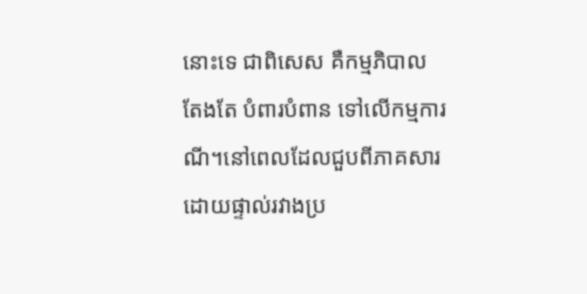នោះទេ ជាពិសេស គឺកម្មភិបាលតែងតែ បំពារបំពាន ទៅលើកម្មការណី។នៅពេលដែលជួបពីភាគសារ ដោយផ្ទាល់រវាងប្រ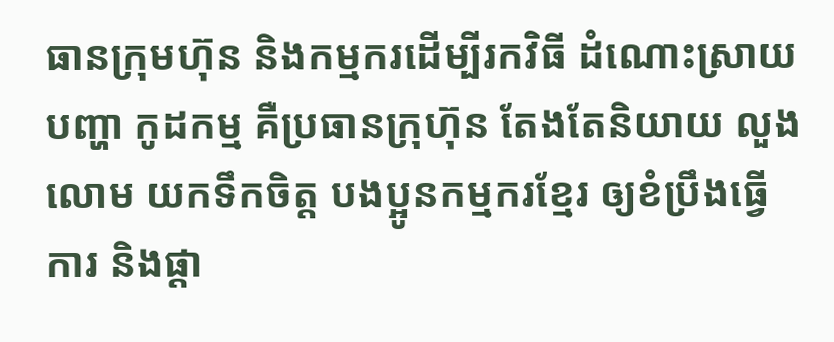ធានក្រុមហ៊ុន និងកម្មករដើម្បីរកវិធី ដំណោះស្រាយបញ្ហា កូដកម្ម គឺប្រធានក្រុហ៊ុន តែងតែនិយាយ លួងលោម យកទឹកចិត្ត បងប្អូនកម្មករខ្មែរ ឲ្យខំប្រឹងធ្វើការ និងផ្តា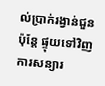ល់ប្រាក់រង្វាន់ជួន ប៉ុន្តែ ផ្ទុយទៅវិញ ការសន្យារ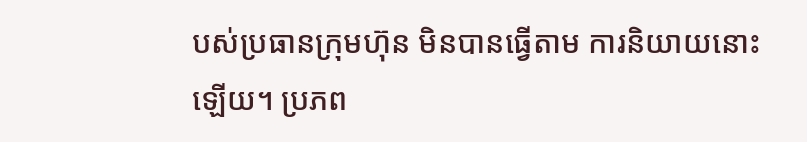បស់ប្រធានក្រុមហ៊ុន មិនបានធ្វើតាម ការនិយាយនោះឡើយ។ ប្រភព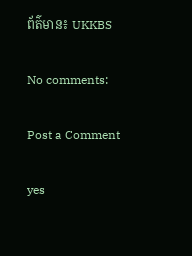ព័ត៌មាន៖ UKKBS

No comments:

Post a Comment

yes